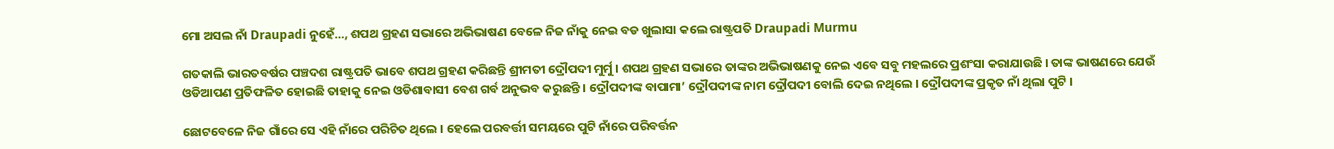ମୋ ଅସଲ ନାଁ Draupadi ନୁହେଁ…, ଶପଥ ଗ୍ରହଣ ସଭାରେ ଅଭିଭାଷଣ ବେଳେ ନିଜ ନାଁକୁ ନେଇ ବଡ ଖୁଲାସା କଲେ ରାଷ୍ଟ୍ରପତି Draupadi Murmu

ଗତକାଲି ଭାରତବର୍ଷର ପଞ୍ଚଦଶ ରାଷ୍ଟ୍ରପତି ଭାବେ ଶପଥ ଗ୍ରହଣ କରିଛନ୍ତି ଶ୍ରୀମତୀ ଦ୍ରୌପଦୀ ମୁର୍ମୁ । ଶପଥ ଗ୍ରହଣ ସଭାରେ ତାଙ୍କର ଅଭିଭାଷଣକୁ ନେଇ ଏବେ ସବୁ ମହଲରେ ପ୍ରଶଂସା କରାଯାଉଛି । ତାଙ୍କ ଭାଷଣରେ ଯେଉଁ ଓଡିଆପଣ ପ୍ରତିଫଳିତ ହୋଇଛି ତାହାକୁ ନେଇ ଓଡିଶାବାସୀ ବେଶ ଗର୍ବ ଅନୁଭବ କରୁଛନ୍ତି । ଦ୍ରୌପଦୀଙ୍କ ବାପାମା’ ଦ୍ରୌପଦୀଙ୍କ ନାମ ଦ୍ରୌପଦୀ ବୋଲି ଦେଇ ନଥିଲେ । ଦ୍ରୌପଦୀଙ୍କ ପ୍ରକୃତ ନାଁ ଥିଲା ପୁଟି ।

ଛୋଟବେଳେ ନିଜ ଗାଁରେ ସେ ଏହି ନାଁରେ ପରିଚିତ ଥିଲେ । ହେଲେ ପରବର୍ତ୍ତୀ ସମୟରେ ପୁଟି ନାଁରେ ପରିବର୍ତ୍ତନ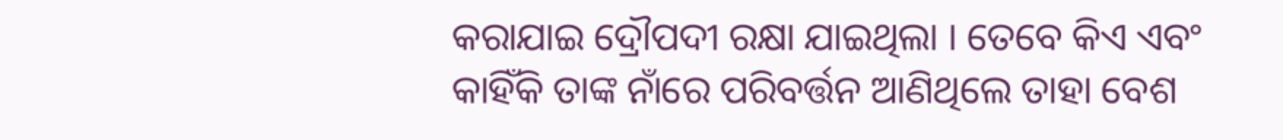କରାଯାଇ ଦ୍ରୌପଦୀ ରକ୍ଷା ଯାଇଥିଲା । ତେବେ କିଏ ଏବଂ କାହିଁକି ତାଙ୍କ ନାଁରେ ପରିବର୍ତ୍ତନ ଆଣିଥିଲେ ତାହା ବେଶ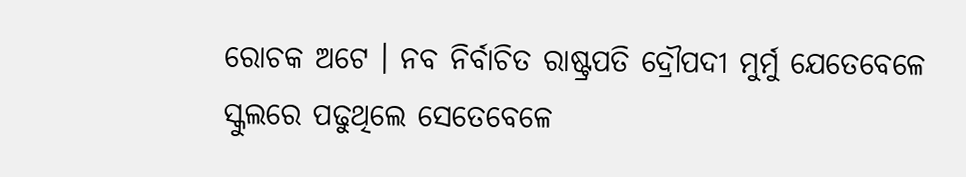ରୋଚକ ଅଟେ । ନବ ନିର୍ବାଚିତ ରାଷ୍ଟ୍ରପତି ଦ୍ରୌପଦୀ ମୁର୍ମୁ ଯେତେବେଳେ ସ୍କୁଲରେ ପଢୁଥିଲେ ସେତେବେଳେ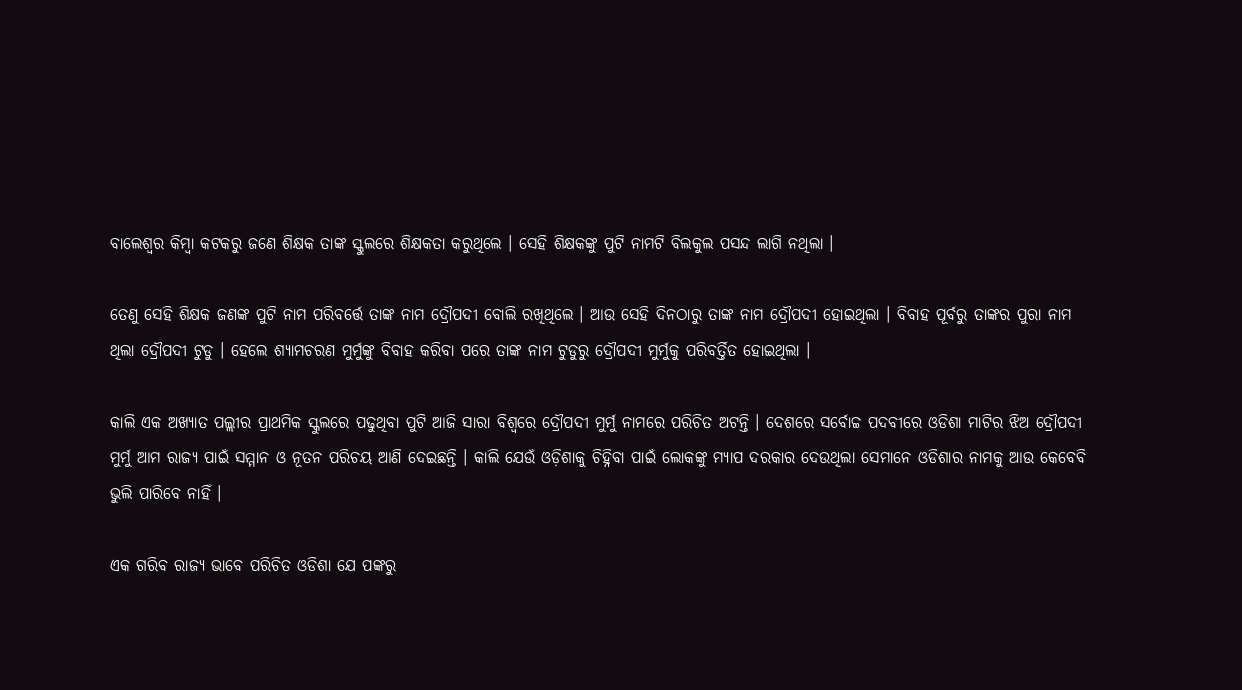ବାଲେଶ୍ଵର କିମ୍ବା କଟକରୁ ଜଣେ ଶିକ୍ଷକ ତାଙ୍କ ସ୍କୁଲରେ ଶିକ୍ଷକତା କରୁଥିଲେ । ସେହି ଶିକ୍ଷକଙ୍କୁ ପୁଟି ନାମଟି ବିଲକୁଲ ପସନ୍ଦ ଲାଗି ନଥିଲା ।

ତେଣୁ ସେହି ଶିକ୍ଷକ ଜଣଙ୍କ ପୁଟି ନାମ ପରିବର୍ତ୍ତେ ତାଙ୍କ ନାମ ଦ୍ରୌପଦୀ ବୋଲି ରଖିଥିଲେ । ଆଉ ସେହି ଦିନଠାରୁ ତାଙ୍କ ନାମ ଦ୍ରୌପଦୀ ହୋଇଥିଲା । ବିବାହ ପୂର୍ବରୁ ତାଙ୍କର ପୁରା ନାମ ଥିଲା ଦ୍ରୌପଦୀ ଟୁଡୁ । ହେଲେ ଶ୍ୟାମଚରଣ ମୁର୍ମୁଙ୍କୁ ବିବାହ କରିବା ପରେ ତାଙ୍କ ନାମ ଟୁଡୁରୁ ଦ୍ରୌପଦୀ ମୁର୍ମୁକୁ ପରିବର୍ତ୍ତିତ ହୋଇଥିଲା ।

କାଲି ଏକ ଅଖ୍ୟାତ ପଲ୍ଲୀର ପ୍ରାଥମିକ ସ୍କୁଲରେ ପଢୁଥିବା ପୁଟି ଆଜି ସାରା ବିଶ୍ବରେ ଦ୍ରୌପଦୀ ମୁର୍ମୁ ନାମରେ ପରିଚିତ ଅଟନ୍ତି । ଦେଶରେ ସର୍ବୋଚ୍ଚ ପଦବୀରେ ଓଡିଶା ମାଟିର ଝିଅ ଦ୍ରୌପଦୀ ମୁର୍ମୁ ଆମ ରାଜ୍ୟ ପାଇଁ ସମ୍ମାନ ଓ ନୂତନ ପରିଚୟ ଆଣି ଦେଇଛନ୍ତି । କାଲି ଯେଉଁ ଓଡ଼ିଶାକୁ ଚିହ୍ନିବା ପାଇଁ ଲୋକଙ୍କୁ ମ୍ୟାପ ଦରକାର ଦେଉଥିଲା ସେମାନେ ଓଡିଶାର ନାମକୁ ଆଉ କେବେବି ଭୁଲି ପାରିବେ ନାହିଁ ।

ଏକ ଗରିବ ରାଜ୍ୟ ଭାବେ ପରିଚିତ ଓଡିଶା ଯେ ପଙ୍କରୁ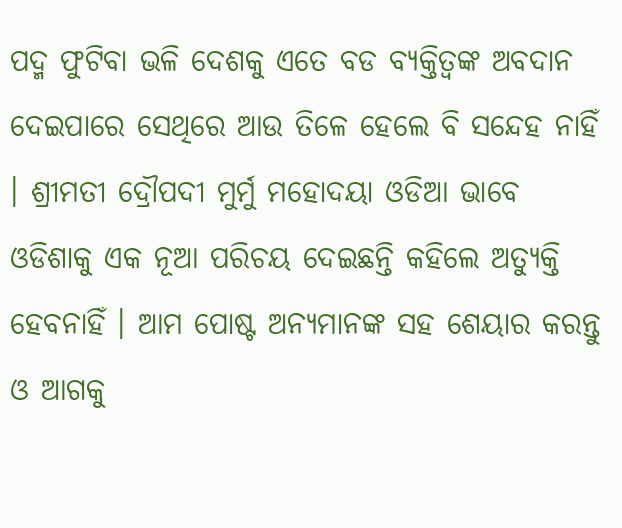ପଦ୍ମ ଫୁଟିବା ଭଳି ଦେଶକୁ ଏତେ ବଡ ବ୍ୟକ୍ତିତ୍ବଙ୍କ ଅବଦାନ ଦେଇପାରେ ସେଥିରେ ଆଉ ତିଳେ ହେଲେ ବି ସନ୍ଦେହ ନାହିଁ । ଶ୍ରୀମତୀ ଦ୍ରୌପଦୀ ମୁର୍ମୁ ମହୋଦୟା ଓଡିଆ ଭାବେ ଓଡିଶାକୁ ଏକ ନୂଆ ପରିଚୟ ଦେଇଛନ୍ତି କହିଲେ ଅତ୍ଯୁକ୍ତି ହେବନାହିଁ । ଆମ ପୋଷ୍ଟ ଅନ୍ୟମାନଙ୍କ ସହ ଶେୟାର କରନ୍ତୁ ଓ ଆଗକୁ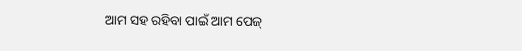ଆମ ସହ ରହିବା ପାଇଁ ଆମ ପେଜ୍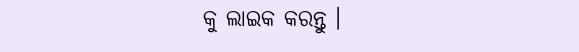କୁ ଲାଇକ କରନ୍ତୁ ।